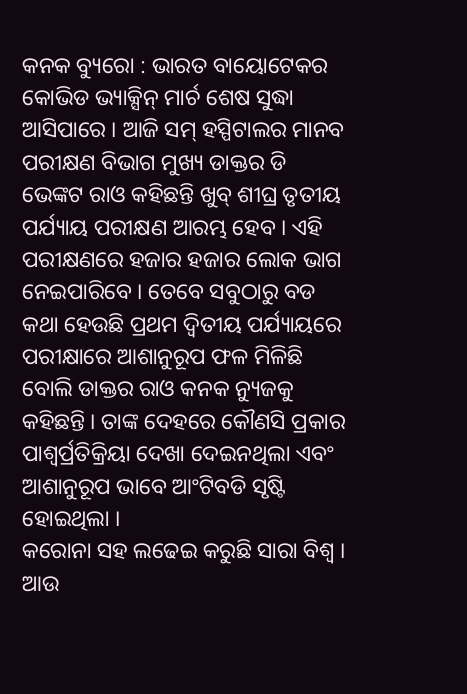କନକ ବ୍ୟୁରୋ : ଭାରତ ବାୟୋଟେକର କୋଭିଡ ଭ୍ୟାକ୍ସିନ୍ ମାର୍ଚ ଶେଷ ସୁଦ୍ଧା ଆସିପାରେ । ଆଜି ସମ୍ ହସ୍ପିଟାଲର ମାନବ ପରୀକ୍ଷଣ ବିଭାଗ ମୁଖ୍ୟ ଡାକ୍ତର ଡି ଭେଙ୍କଟ ରାଓ କହିଛନ୍ତି ଖୁବ୍ ଶୀଘ୍ର ତୃତୀୟ ପର୍ଯ୍ୟାୟ ପରୀକ୍ଷଣ ଆରମ୍ଭ ହେବ । ଏହି ପରୀକ୍ଷଣରେ ହଜାର ହଜାର ଲୋକ ଭାଗ ନେଇପାରିବେ । ତେବେ ସବୁଠାରୁ ବଡ କଥା ହେଉଛି ପ୍ରଥମ ଦ୍ୱିତୀୟ ପର୍ଯ୍ୟାୟରେ ପରୀକ୍ଷାରେ ଆଶାନୁରୂପ ଫଳ ମିଳିଛି ବୋଲି ଡାକ୍ତର ରାଓ କନକ ନ୍ୟୁଜକୁ କହିଛନ୍ତି । ତାଙ୍କ ଦେହରେ କୌଣସି ପ୍ରକାର ପାଶ୍ୱର୍ପ୍ରତିକ୍ରିୟା ଦେଖା ଦେଇନଥିଲା ଏବଂ ଆଶାନୁରୂପ ଭାବେ ଆଂଟିବଡି ସୃଷ୍ଟି ହୋଇଥିଲା ।
କରୋନା ସହ ଲଢେଇ କରୁଛି ସାରା ବିଶ୍ୱ । ଆଉ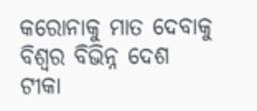କରୋନାକୁ ମାତ ଦେବାକୁ ବିଶ୍ୱର ବିଭିନ୍ନ ଦେଶ ଟୀକା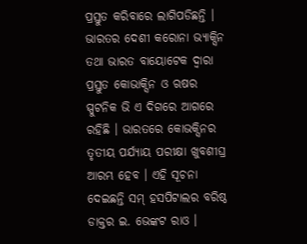ପ୍ରସ୍ତୁତ କରିବାରେ ଲାଗିପଡିଛନ୍ତି । ଭାରତର ଦେଶୀ କରୋନା ଭ୍ୟାକ୍ସିନ ତଥା ଭାରତ ବାୟୋଟେକ ଦ୍ୱାରା ପ୍ରସ୍ତୁତ କୋଭାକ୍ସିନ ଓ ଋଷର ସ୍ପୁଟନିକ ଭି ଏ ଦିଗରେ ଆଗରେ ରହିଛି । ଭାରତରେ କୋଭକ୍ସିନର ତୃତୀୟ ପର୍ଯ୍ୟାୟ ପରୀକ୍ଷା ଖୁବଶୀଘ୍ର ଆରମ୍ଭ ହେବ । ଏହି ସୂଚନା ଦେଇଛନ୍ତି ସମ୍ ହସପିଟାଲର ବରିଷ୍ଠ ଡାକ୍ତର ଇ. ଭେଙ୍କଟ ରାଓ ।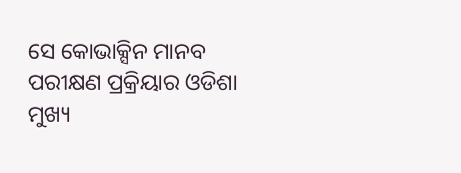ସେ କୋଭାକ୍ସିନ ମାନବ ପରୀକ୍ଷଣ ପ୍ରକ୍ରିୟାର ଓଡିଶା ମୁଖ୍ୟ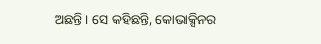ଅଛନ୍ତି । ସେ କହିଛନ୍ତି, କୋଭାକ୍ସିନର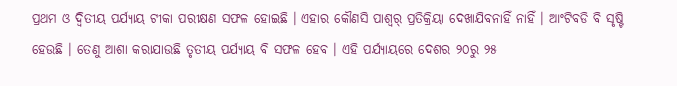ପ୍ରଥମ ଓ ଦ୍ୱିତୀୟ ପର୍ଯ୍ୟାୟ ଟୀକା ପରୀକ୍ଷଣ ସଫଳ ହୋଇଛି । ଏହାର କୌଣସି ପାଶ୍ୱର୍ ପ୍ରତିକ୍ରିୟା ଦେଖାଯିବନାହିଁ ନାହିଁ । ଆଂଟିବଡି ବି ସୃଷ୍ଟି ହେଉଛି । ତେଣୁ ଆଶା କରାଯାଉଛି ତୃତୀୟ ପର୍ଯ୍ୟାୟ ବି ସଫଳ ହେବ । ଏହି ପର୍ଯ୍ୟାୟରେ ଦେଶର ୨୦ରୁ ୨୫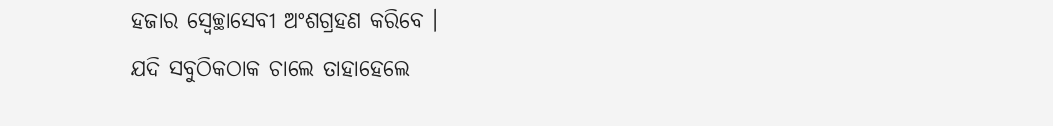ହଜାର ସ୍ୱେଚ୍ଛାସେବୀ ଅଂଶଗ୍ରହଣ କରିବେ ।
ଯଦି ସବୁଠିକଠାକ ଚାଲେ ତାହାହେଲେ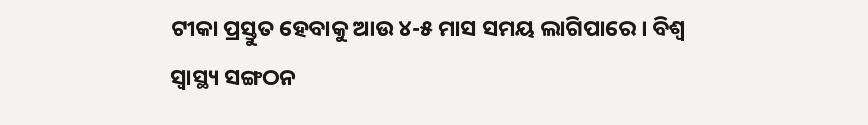ଟୀକା ପ୍ରସ୍ତୁତ ହେବାକୁ ଆଉ ୪-୫ ମାସ ସମୟ ଲାଗିପାରେ । ବିଶ୍ୱ ସ୍ୱାସ୍ଥ୍ୟ ସଙ୍ଗଠନ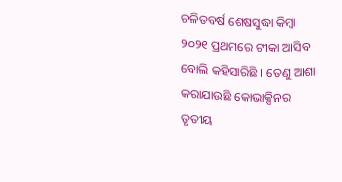ଚଳିତବର୍ଷ ଶେଷସୁଦ୍ଧା କିମ୍ବା ୨୦୨୧ ପ୍ରଥମରେ ଟୀକା ଆସିବ ବୋଲି କହିସାରିଛି । ତେଣୁ ଆଶା କରାଯାଉଛି କୋଭାକ୍ସିନର ତୃତୀୟ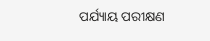ପର୍ଯ୍ୟାୟ ପରୀକ୍ଷଣ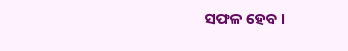ସଫଳ ହେବ ।